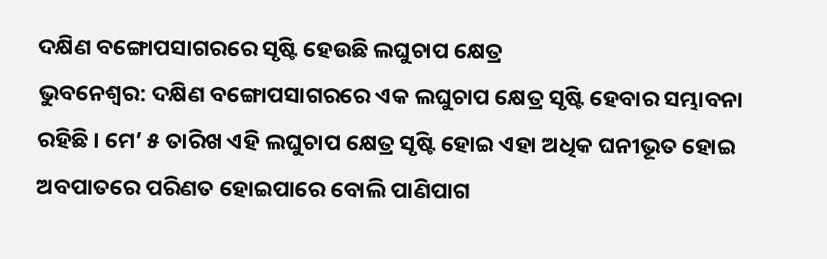ଦକ୍ଷିଣ ବଙ୍ଗୋପସାଗରରେ ସୃଷ୍ଟି ହେଉଛି ଲଘୁଚାପ କ୍ଷେତ୍ର
ଭୁବନେଶ୍ୱର: ଦକ୍ଷିଣ ବଙ୍ଗୋପସାଗରରେ ଏକ ଲଘୁଚାପ କ୍ଷେତ୍ର ସୃଷ୍ଟି ହେବାର ସମ୍ଭାବନା ରହିଛି । ମେ’ ୫ ତାରିଖ ଏହି ଲଘୁଚାପ କ୍ଷେତ୍ର ସୃଷ୍ଟି ହୋଇ ଏହା ଅଧିକ ଘନୀଭୂତ ହୋଇ ଅବପାତରେ ପରିଣତ ହୋଇପାରେ ବୋଲି ପାଣିପାଗ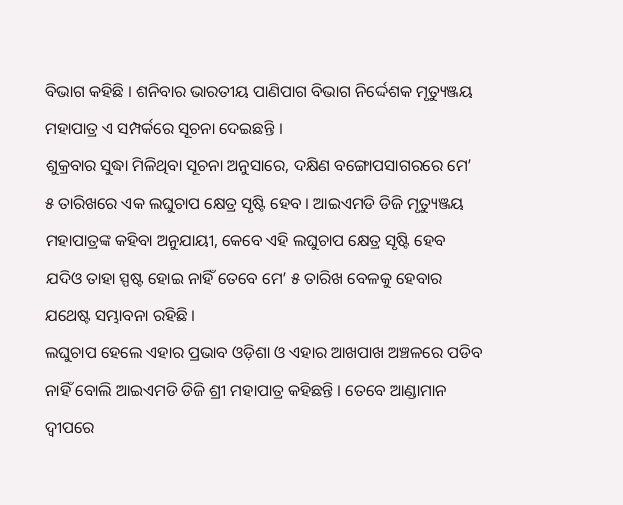ବିଭାଗ କହିଛି । ଶନିବାର ଭାରତୀୟ ପାଣିପାଗ ବିଭାଗ ନିର୍ଦ୍ଦେଶକ ମୃତ୍ୟୁଞ୍ଜୟ ମହାପାତ୍ର ଏ ସମ୍ପର୍କରେ ସୂଚନା ଦେଇଛନ୍ତି ।
ଶୁକ୍ରବାର ସୁଦ୍ଧା ମିଳିଥିବା ସୂଚନା ଅନୁସାରେ, ଦକ୍ଷିଣ ବଙ୍ଗୋପସାଗରରେ ମେ’ ୫ ତାରିଖରେ ଏକ ଲଘୁଚାପ କ୍ଷେତ୍ର ସୃଷ୍ଟି ହେବ । ଆଇଏମଡି ଡିଜି ମୃତ୍ୟୁଞ୍ଜୟ ମହାପାତ୍ରଙ୍କ କହିବା ଅନୁଯାୟୀ, କେବେ ଏହି ଲଘୁଚାପ କ୍ଷେତ୍ର ସୃଷ୍ଟି ହେବ ଯଦିଓ ତାହା ସ୍ପଷ୍ଟ ହୋଇ ନାହିଁ ତେବେ ମେ’ ୫ ତାରିଖ ବେଳକୁ ହେବାର ଯଥେଷ୍ଟ ସମ୍ଭାବନା ରହିଛି ।
ଲଘୁଚାପ ହେଲେ ଏହାର ପ୍ରଭାବ ଓଡ଼ିଶା ଓ ଏହାର ଆଖପାଖ ଅଞ୍ଚଳରେ ପଡିବ ନାହିଁ ବୋଲି ଆଇଏମଡି ଡିଜି ଶ୍ରୀ ମହାପାତ୍ର କହିଛନ୍ତି । ତେବେ ଆଣ୍ଡାମାନ ଦ୍ୱୀପରେ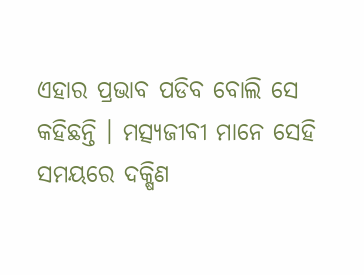ଏହାର ପ୍ରଭାବ ପଡିବ ବୋଲି ସେ କହିଛନ୍ତି । ମତ୍ସ୍ୟଜୀବୀ ମାନେ ସେହି ସମୟରେ ଦକ୍ଷିଣ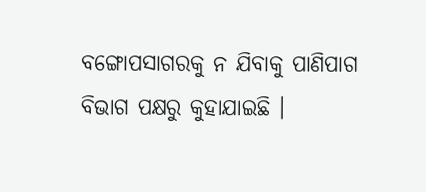ବଙ୍ଗୋପସାଗରକୁ ନ ଯିବାକୁ ପାଣିପାଗ ବିଭାଗ ପକ୍ଷରୁ କୁହାଯାଇଛି ।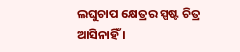ଲଘୁଚାପ କ୍ଷେତ୍ରର ସ୍ପଷ୍ଟ ଚିତ୍ର ଆସିନାହିଁ ।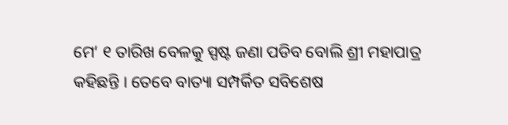ମେ‘ ୧ ତାରିଖ ବେଳକୁ ସ୍ପଷ୍ଟ ଜଣା ପଡିବ ବୋଲି ଶ୍ରୀ ମହାପାତ୍ର କହିଛନ୍ତି । ତେବେ ବାତ୍ୟା ସମ୍ପର୍କିତ ସବିଶେଷ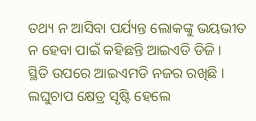ତଥ୍ୟ ନ ଆସିବା ପର୍ଯ୍ୟନ୍ତ ଲୋକଙ୍କୁ ଭୟଭୀତ ନ ହେବା ପାଇଁ କହିଛନ୍ତି ଆଇଏଡି ଡିଜି ।
ସ୍ଥିତି ଉପରେ ଆଇଏମଡି ନଜର ରଖିଛି । ଲଘୁଚାପ କ୍ଷେତ୍ର ସୃଷ୍ଟି ହେଲେ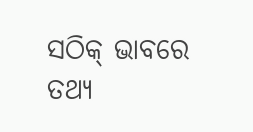ସଠିକ୍ ଭାବରେ ତଥ୍ୟ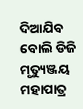ଦିଆଯିବ ବୋଲି ଡିଜି ମୃତ୍ୟୁଞ୍ଜୟ ମହାପାତ୍ର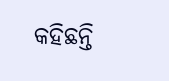କହିଛନ୍ତି